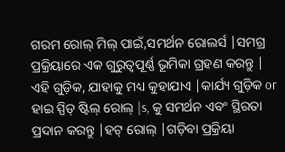ଗରମ ରୋଲ୍ ମିଲ୍ ପାଇଁ,ସମର୍ଥନ ରୋଲର୍ସ |ସମଗ୍ର ପ୍ରକ୍ରିୟାରେ ଏକ ଗୁରୁତ୍ୱପୂର୍ଣ୍ଣ ଭୂମିକା ଗ୍ରହଣ କରନ୍ତୁ | ଏହି ଗୁଡ଼ିକ, ଯାହାକୁ ମଧ୍ୟ କୁହାଯାଏ |କାର୍ଯ୍ୟ ଗୁଡ଼ିକ or ହାଇ ସ୍ପିଡ୍ ଷ୍ଟିଲ୍ ରୋଲ୍ |s, କୁ ସମର୍ଥନ ଏବଂ ସ୍ଥିରତା ପ୍ରଦାନ କରନ୍ତୁ |ହଟ୍ ରୋଲ୍ |ଗଡ଼ିବା ପ୍ରକ୍ରିୟା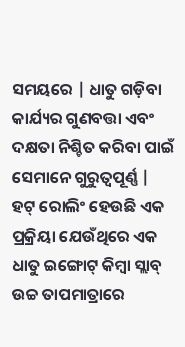ସମୟରେ | ଧାତୁ ଗଡ଼ିବା କାର୍ଯ୍ୟର ଗୁଣବତ୍ତା ଏବଂ ଦକ୍ଷତା ନିଶ୍ଚିତ କରିବା ପାଇଁ ସେମାନେ ଗୁରୁତ୍ୱପୂର୍ଣ୍ଣ |
ହଟ୍ ରୋଲିଂ ହେଉଛି ଏକ ପ୍ରକ୍ରିୟା ଯେଉଁଥିରେ ଏକ ଧାତୁ ଇଙ୍ଗୋଟ୍ କିମ୍ବା ସ୍ଲାବ୍ ଉଚ୍ଚ ତାପମାତ୍ରାରେ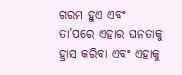ଗରମ ହୁଏ ଏବଂ ତା’ପରେ ଏହାର ଘନତାକୁ ହ୍ରାସ କରିବା ଏବଂ ଏହାକୁ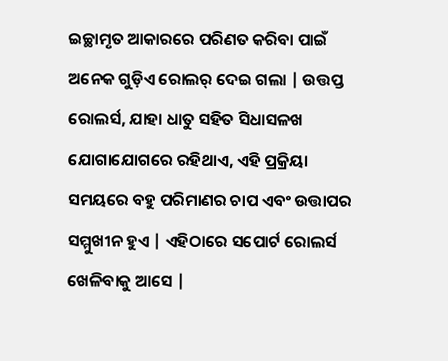ଇଚ୍ଛାମୃତ ଆକାରରେ ପରିଣତ କରିବା ପାଇଁ ଅନେକ ଗୁଡ଼ିଏ ରୋଲର୍ ଦେଇ ଗଲା | ଉତ୍ତପ୍ତ ରୋଲର୍ସ, ଯାହା ଧାତୁ ସହିତ ସିଧାସଳଖ ଯୋଗାଯୋଗରେ ରହିଥାଏ, ଏହି ପ୍ରକ୍ରିୟା ସମୟରେ ବହୁ ପରିମାଣର ଚାପ ଏବଂ ଉତ୍ତାପର ସମ୍ମୁଖୀନ ହୁଏ | ଏହିଠାରେ ସପୋର୍ଟ ରୋଲର୍ସ ଖେଳିବାକୁ ଆସେ |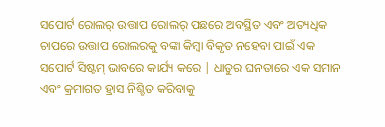ସପୋର୍ଟ ରୋଲର୍ ଉତ୍ତାପ ରୋଲର୍ ପଛରେ ଅବସ୍ଥିତ ଏବଂ ଅତ୍ୟଧିକ ଚାପରେ ଉତ୍ତାପ ରୋଲରକୁ ବଙ୍କା କିମ୍ବା ବିକୃତ ନହେବା ପାଇଁ ଏକ ସପୋର୍ଟ ସିଷ୍ଟମ୍ ଭାବରେ କାର୍ଯ୍ୟ କରେ | ଧାତୁର ଘନତାରେ ଏକ ସମାନ ଏବଂ କ୍ରମାଗତ ହ୍ରାସ ନିଶ୍ଚିତ କରିବାକୁ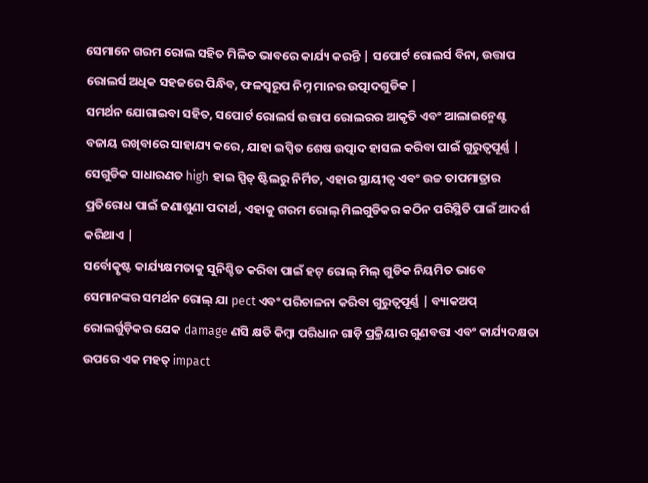ସେମାନେ ଗରମ ରୋଲ ସହିତ ମିଳିତ ଭାବରେ କାର୍ଯ୍ୟ କରନ୍ତି | ସପୋର୍ଟ ରୋଲର୍ସ ବିନା, ଉତ୍ତାପ ରୋଲର୍ସ ଅଧିକ ସହଜରେ ପିନ୍ଧିବ, ଫଳସ୍ୱରୂପ ନିମ୍ନ ମାନର ଉତ୍ପାଦଗୁଡିକ |
ସମର୍ଥନ ଯୋଗାଇବା ସହିତ, ସପୋର୍ଟ ରୋଲର୍ସ ଉତ୍ତାପ ରୋଲରର ଆକୃତି ଏବଂ ଆଲାଇନ୍ମେଣ୍ଟ ବଜାୟ ରଖିବାରେ ସାହାଯ୍ୟ କରେ, ଯାହା ଇପ୍ସିତ ଶେଷ ଉତ୍ପାଦ ହାସଲ କରିବା ପାଇଁ ଗୁରୁତ୍ୱପୂର୍ଣ୍ଣ | ସେଗୁଡିକ ସାଧାରଣତ high ହାଇ ସ୍ପିଡ୍ ଷ୍ଟିଲରୁ ନିର୍ମିତ, ଏହାର ସ୍ଥାୟୀତ୍ୱ ଏବଂ ଉଚ୍ଚ ତାପମାତ୍ରାର ପ୍ରତିରୋଧ ପାଇଁ ଜଣାଶୁଣା ପଦାର୍ଥ, ଏହାକୁ ଗରମ ରୋଲ୍ ମିଲଗୁଡିକର କଠିନ ପରିସ୍ଥିତି ପାଇଁ ଆଦର୍ଶ କରିଥାଏ |
ସର୍ବୋତ୍କୃଷ୍ଟ କାର୍ଯ୍ୟକ୍ଷମତାକୁ ସୁନିଶ୍ଚିତ କରିବା ପାଇଁ ହଟ୍ ରୋଲ୍ ମିଲ୍ ଗୁଡିକ ନିୟମିତ ଭାବେ ସେମାନଙ୍କର ସମର୍ଥନ ରୋଲ୍ ଯା pect ଏବଂ ପରିଚାଳନା କରିବା ଗୁରୁତ୍ୱପୂର୍ଣ୍ଣ | ବ୍ୟାକଅପ୍ ରୋଲର୍ଗୁଡ଼ିକର ଯେକ damage ଣସି କ୍ଷତି କିମ୍ବା ପରିଧାନ ଗାଡ଼ି ପ୍ରକ୍ରିୟାର ଗୁଣବତ୍ତା ଏବଂ କାର୍ଯ୍ୟଦକ୍ଷତା ଉପରେ ଏକ ମହତ୍ impact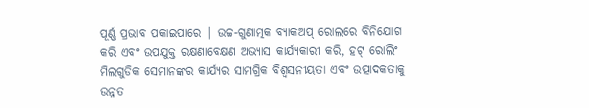ପୂର୍ଣ୍ଣ ପ୍ରଭାବ ପକାଇପାରେ | ଉଚ୍ଚ-ଗୁଣାତ୍ମକ ବ୍ୟାକଅପ୍ ରୋଲରେ ବିନିଯୋଗ କରି ଏବଂ ଉପଯୁକ୍ତ ରକ୍ଷଣାବେକ୍ଷଣ ଅଭ୍ୟାସ କାର୍ଯ୍ୟକାରୀ କରି, ହଟ୍ ରୋଲିଂ ମିଲଗୁଡିକ ସେମାନଙ୍କର କାର୍ଯ୍ୟର ସାମଗ୍ରିକ ବିଶ୍ୱସନୀୟତା ଏବଂ ଉତ୍ପାଦକତାକୁ ଉନ୍ନତ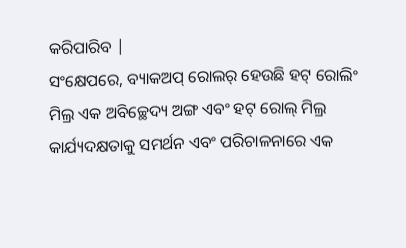କରିପାରିବ |
ସଂକ୍ଷେପରେ, ବ୍ୟାକଅପ୍ ରୋଲର୍ ହେଉଛି ହଟ୍ ରୋଲିଂ ମିଲ୍ର ଏକ ଅବିଚ୍ଛେଦ୍ୟ ଅଙ୍ଗ ଏବଂ ହଟ୍ ରୋଲ୍ ମିଲ୍ର କାର୍ଯ୍ୟଦକ୍ଷତାକୁ ସମର୍ଥନ ଏବଂ ପରିଚାଳନାରେ ଏକ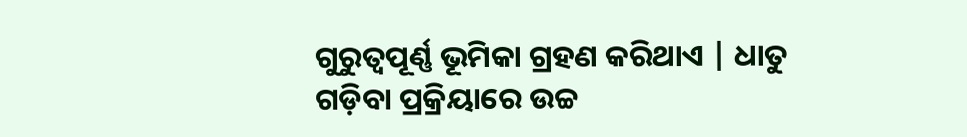ଗୁରୁତ୍ୱପୂର୍ଣ୍ଣ ଭୂମିକା ଗ୍ରହଣ କରିଥାଏ | ଧାତୁ ଗଡ଼ିବା ପ୍ରକ୍ରିୟାରେ ଉଚ୍ଚ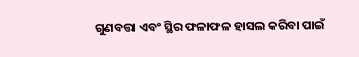ଗୁଣବତ୍ତା ଏବଂ ସ୍ଥିର ଫଳାଫଳ ହାସଲ କରିବା ପାଇଁ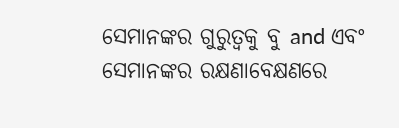ସେମାନଙ୍କର ଗୁରୁତ୍ୱକୁ ବୁ and ଏବଂ ସେମାନଙ୍କର ରକ୍ଷଣାବେକ୍ଷଣରେ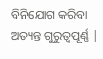ବିନିଯୋଗ କରିବା ଅତ୍ୟନ୍ତ ଗୁରୁତ୍ୱପୂର୍ଣ୍ଣ |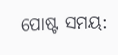ପୋଷ୍ଟ ସମୟ: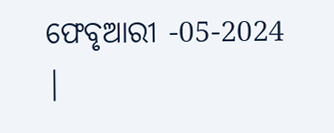ଫେବୃଆରୀ -05-2024 |